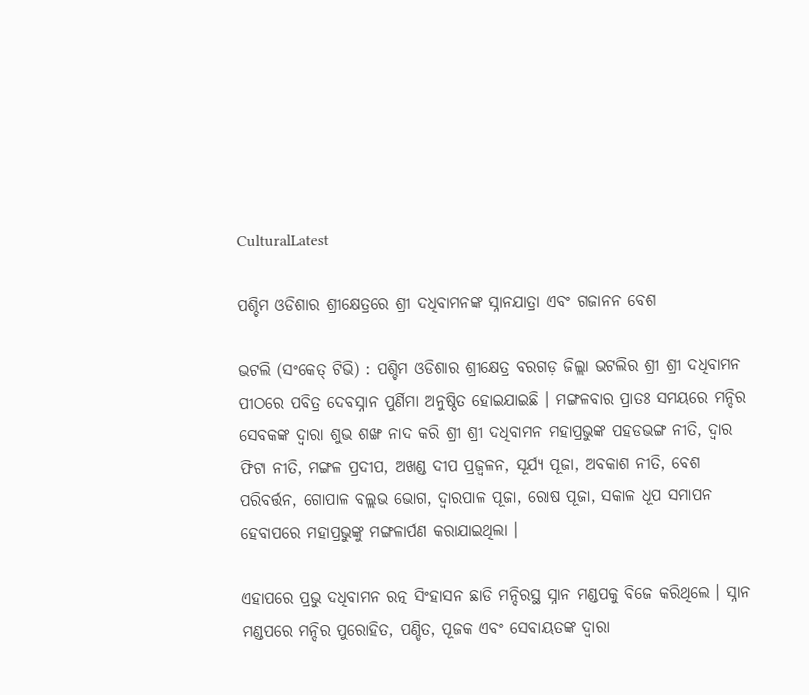CulturalLatest

ପଶ୍ଚିମ ଓଡିଶାର ଶ୍ରୀକ୍ଷେତ୍ରରେ ଶ୍ରୀ ଦଧିବାମନଙ୍କ ସ୍ନାନଯାତ୍ରା ଏବଂ ଗଜାନନ ବେଶ

ଭଟଲି (ସଂକେତ୍ ଟିଭି) : ପଶ୍ଚିମ ଓଡିଶାର ଶ୍ରୀକ୍ଷେତ୍ର ବରଗଡ଼ ଜିଲ୍ଲା ଭଟଲିର ଶ୍ରୀ ଶ୍ରୀ ଦଧିବାମନ ପୀଠରେ ପବିତ୍ର ଦେବସ୍ନାନ ପୁର୍ଣିମା ଅନୁଷ୍ଠିତ ହୋଇଯାଇଛି । ମଙ୍ଗଳବାର ପ୍ରାତଃ ସମୟରେ ମନ୍ଦିର ସେବକଙ୍କ ଦ୍ୱାରା ଶୁଭ ଶଙ୍ଖ ନାଦ କରି ଶ୍ରୀ ଶ୍ରୀ ଦଧିବାମନ ମହାପ୍ରଭୁଙ୍କ ପହଡଭଙ୍ଗ ନୀତି, ଦ୍ୱାର ଫିଟା ନୀତି, ମଙ୍ଗଳ ପ୍ରଦୀପ, ଅଖଣ୍ଡ ଦୀପ ପ୍ରଜ୍ବଳନ, ସୂର୍ଯ୍ୟ ପୂଜା, ଅବକାଶ ନୀତି, ବେଶ ପରିବର୍ତ୍ତନ, ଗୋପାଳ ବଲ୍ଲଭ ଭୋଗ, ଦ୍ୱାରପାଳ ପୂଜା, ରୋଷ ପୂଜା, ସକାଳ ଧୂପ ସମାପନ ହେବାପରେ ମହାପ୍ରଭୁଙ୍କୁ ମଙ୍ଗଳାର୍ପଣ କରାଯାଇଥିଲା ।

ଏହାପରେ ପ୍ରଭୁ ଦଧିବାମନ ରତ୍ନ ସିଂହାସନ ଛାଡି ମନ୍ଦିରସ୍ଥ ସ୍ନାନ ମଣ୍ଡପକୁ ବିଜେ କରିଥିଲେ । ସ୍ନାନ ମଣ୍ଡପରେ ମନ୍ଦିର ପୁରୋହିତ, ପଣ୍ଡିତ, ପୂଜକ ଏବଂ ସେବାୟତଙ୍କ ଦ୍ୱାରା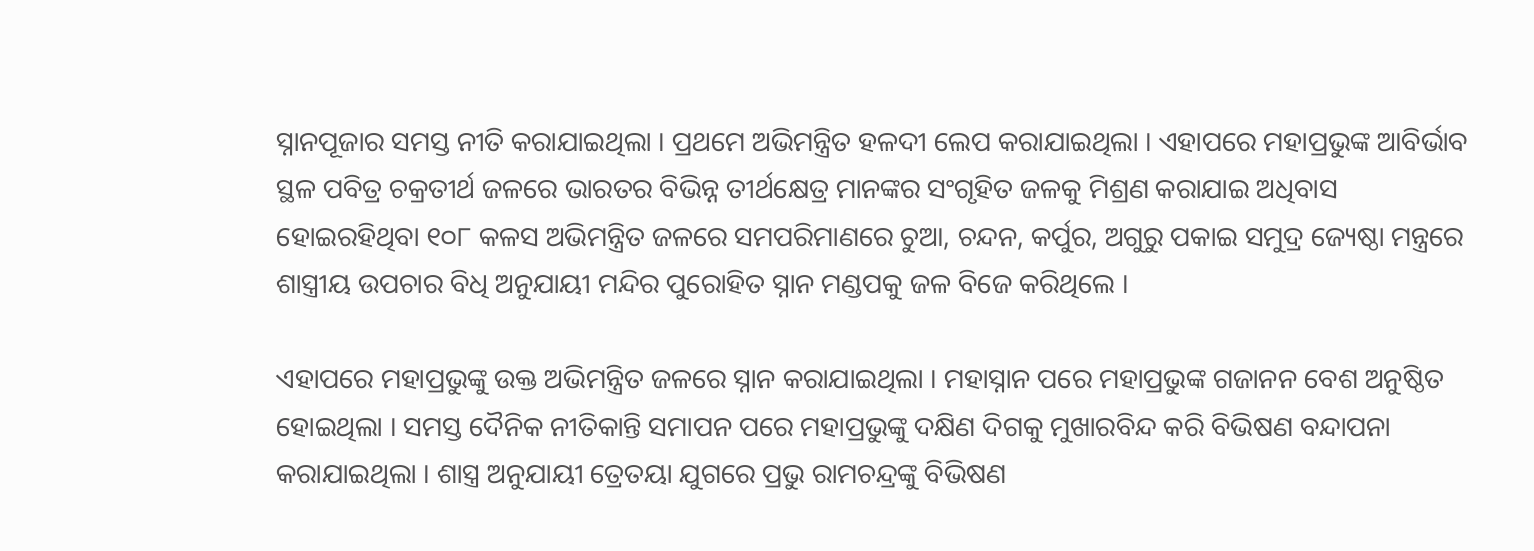ସ୍ନାନପୂଜାର ସମସ୍ତ ନୀତି କରାଯାଇଥିଲା । ପ୍ରଥମେ ଅଭିମନ୍ତ୍ରିତ ହଳଦୀ ଲେପ କରାଯାଇଥିଲା । ଏହାପରେ ମହାପ୍ରଭୁଙ୍କ ଆବିର୍ଭାବ ସ୍ଥଳ ପବିତ୍ର ଚକ୍ରତୀର୍ଥ ଜଳରେ ଭାରତର ବିଭିନ୍ନ ତୀର୍ଥକ୍ଷେତ୍ର ମାନଙ୍କର ସଂଗୃହିତ ଜଳକୁ ମିଶ୍ରଣ କରାଯାଇ ଅଧିବାସ ହୋଇରହିଥିବା ୧୦୮ କଳସ ଅଭିମନ୍ତ୍ରିତ ଜଳରେ ସମପରିମାଣରେ ଚୁଆ, ଚନ୍ଦନ, କର୍ପୁର, ଅଗୁରୁ ପକାଇ ସମୁଦ୍ର ଜ୍ୟେଷ୍ଠା ମନ୍ତ୍ରରେ ଶାସ୍ତ୍ରୀୟ ଉପଚାର ବିଧି ଅନୁଯାୟୀ ମନ୍ଦିର ପୁରୋହିତ ସ୍ନାନ ମଣ୍ଡପକୁ ଜଳ ବିଜେ କରିଥିଲେ ।

ଏହାପରେ ମହାପ୍ରଭୁଙ୍କୁ ଉକ୍ତ ଅଭିମନ୍ତ୍ରିତ ଜଳରେ ସ୍ନାନ କରାଯାଇଥିଲା । ମହାସ୍ନାନ ପରେ ମହାପ୍ରଭୁଙ୍କ ଗଜାନନ ବେଶ ଅନୁଷ୍ଠିତ ହୋଇଥିଲା । ସମସ୍ତ ଦୈନିକ ନୀତିକାନ୍ତି ସମାପନ ପରେ ମହାପ୍ରଭୁଙ୍କୁ ଦକ୍ଷିଣ ଦିଗକୁ ମୁଖାରବିନ୍ଦ କରି ବିଭିଷଣ ବନ୍ଦାପନା କରାଯାଇଥିଲା । ଶାସ୍ତ୍ର ଅନୁଯାୟୀ ତ୍ରେତୟା ଯୁଗରେ ପ୍ରଭୁ ରାମଚନ୍ଦ୍ରଙ୍କୁ ବିଭିଷଣ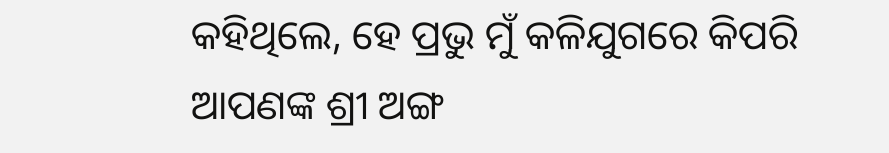କହିଥିଲେ, ହେ ପ୍ରଭୁ ମୁଁ କଳିଯୁଗରେ କିପରି ଆପଣଙ୍କ ଶ୍ରୀ ଅଙ୍ଗ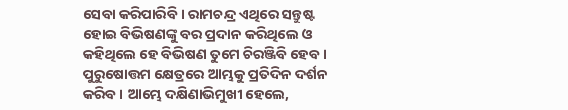ସେବା କରିପାରିବି । ରାମଚନ୍ଦ୍ର ଏଥିରେ ସନ୍ତୁଷ୍ଟ ହୋଇ ବିଭିଷଣଙ୍କୁ ବର ପ୍ରଦାନ କରିଥିଲେ ଓ କହିଥିଲେ ହେ ବିଭିଷଣ ତୁମେ ଚିରଞ୍ଜିବି ହେବ । ପୁରୁଷୋତ୍ତମ କ୍ଷେତ୍ରରେ ଆମ୍ଭକୁ ପ୍ରତିଦିନ ଦର୍ଶନ କରିବ । ଆମ୍ଭେ ଦକ୍ଷିଣାଭିମୁଖୀ ହେଲେ,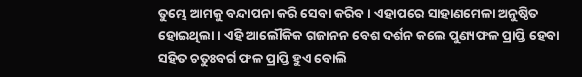ତୁମ୍ଭେ ଆମକୁ ବନ୍ଦାପନା କରି ସେବା କରିବ । ଏହାପରେ ସାହାଣମେଳା ଅନୁଷ୍ଠିତ ହୋଇଥିଲା । ଏହି ଆଲୌକିକ ଗଜାନନ ବେଶ ଦର୍ଶନ କଲେ ପୁଣ୍ୟଫଳ ପ୍ରାପ୍ତି ହେବା ସହିତ ଚତୁଃବର୍ଗ ଫଳ ପ୍ରାପ୍ତି ହୁଏ ବୋଲି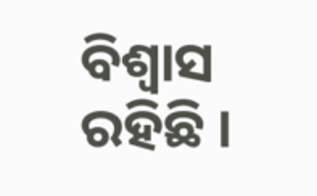ବିଶ୍ୱାସ ରହିଛି ।